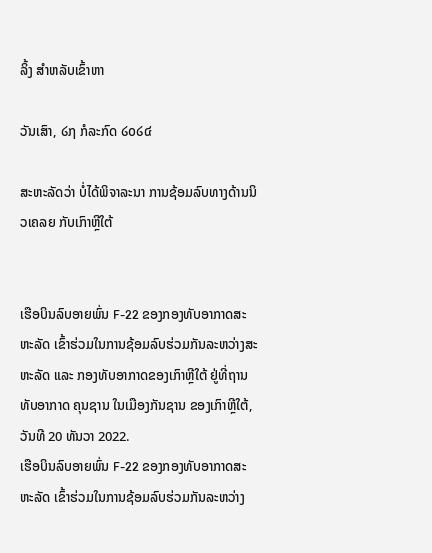ລິ້ງ ສຳຫລັບເຂົ້າຫາ

ວັນເສົາ, ໒໗ ກໍລະກົດ ໒໐໒໔

ສະຫະລັດວ່າ ບໍ່ໄດ້ພິຈາລະນາ ການຊ້ອມລົບທາງດ້ານນິວເຄລຍ ກັບເກົາຫຼີໃຕ້


ເຮືອບິນລົບອາຍພົ່ນ F-22 ຂອງກອງທັບອາກາດສະຫະລັດ ເຂົ້າຮ່ວມໃນການຊ້ອມລົບຮ່ວມກັນລະຫວ່າງສະຫະລັດ ແລະ ກອງທັບອາກາດຂອງເກົາຫຼີໃຕ້ ຢູ່ທີ່ຖານທັບອາກາດ ຄຸນຊານ ໃນເມືອງກັນຊານ ຂອງເກົາຫຼີໃຕ້, ວັນທີ 20 ທັນວາ 2022.
ເຮືອບິນລົບອາຍພົ່ນ F-22 ຂອງກອງທັບອາກາດສະຫະລັດ ເຂົ້າຮ່ວມໃນການຊ້ອມລົບຮ່ວມກັນລະຫວ່າງ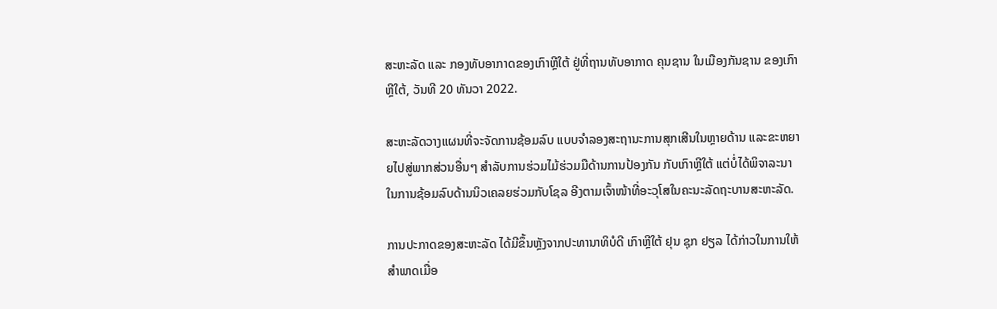ສະຫະລັດ ແລະ ກອງທັບອາກາດຂອງເກົາຫຼີໃຕ້ ຢູ່ທີ່ຖານທັບອາກາດ ຄຸນຊານ ໃນເມືອງກັນຊານ ຂອງເກົາຫຼີໃຕ້, ວັນທີ 20 ທັນວາ 2022.

ສະຫະລັດວາງແຜນທີ່ຈະຈັດການຊ້ອມລົບ ແບບຈຳລອງສະຖານະການສຸກເສີນໃນຫຼາຍດ້ານ ແລະຂະຫຍາຍໄປສູ່ພາກສ່ວນອື່ນໆ ສຳລັບການຮ່ວມໄມ້ຮ່ວມມືດ້ານການປ້ອງກັນ ກັບເກົາຫຼີໃຕ້ ແຕ່ບໍ່ໄດ້ພິຈາລະນາໃນການຊ້ອມລົບດ້ານນິວເຄລຍຮ່ວມກັບໂຊລ ອີງຕາມເຈົ້າໜ້າທີ່ອະວຸໂສໃນຄະນະລັດຖະບານສະຫະລັດ.

ການປະກາດຂອງສະຫະລັດ ໄດ້ມີຂຶ້ນຫຼັງຈາກປະທານາທິບໍດີ ເກົາຫຼີໃຕ້ ຢຸນ ຊຸກ ຢຽລ ໄດ້ກ່າວໃນການໃຫ້ສຳພາດເມື່ອ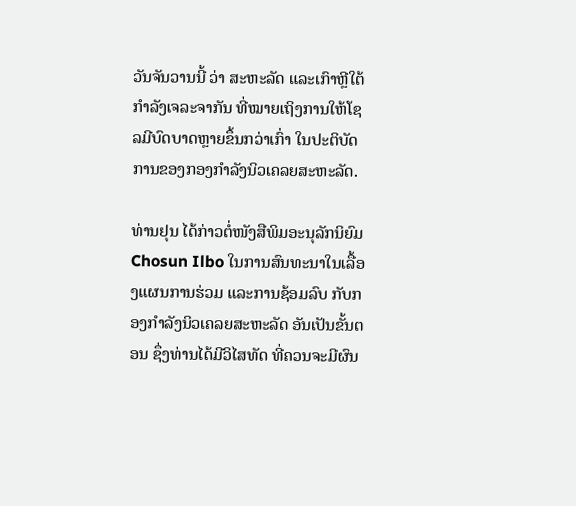ວັນຈັນວານນີ້ ວ່າ ສະຫະລັດ ແລະເກົາຫຼີໃຕ້ ກຳລັງເຈລະຈາກັນ ທີ່ໝາຍເຖິງການໃຫ້ໂຊລມີບົດບາດຫຼາຍຂຶ້ນກວ່າເກົ່າ ໃນປະຕິບັດການຂອງກອງກຳລັງນິວເຄລຍສະຫະລັດ.

ທ່ານຢຸນ ໄດ້ກ່າວຕໍ່ໜັງສືພິມອະນຸລັກນິຍົມ Chosun Ilbo ໃນການສົນທະນາໃນເລື້ອງແຜນການຮ່ວມ ແລະການຊ້ອມລົບ ກັບກອງກຳລັງນິວເຄລຍສະຫະລັດ ອັນເປັນຂັ້ນຕອນ ຊຶ່ງທ່ານໄດ້ມີວິໄສທັດ ທີ່ຄວນຈະມີຜົນ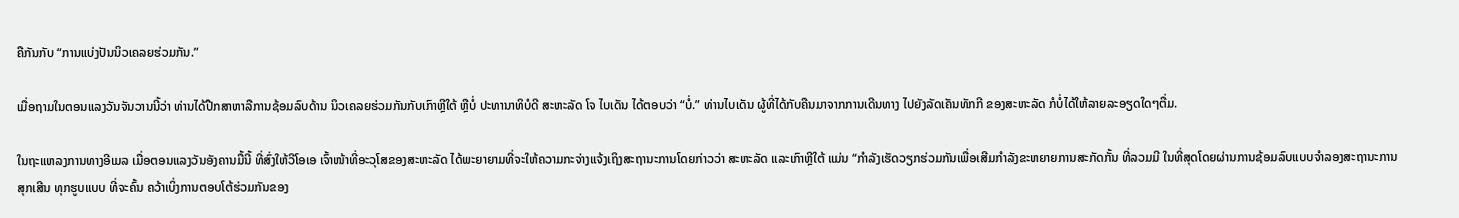ຄືກັນກັບ “ການແບ່ງປັນນິວເຄລຍຮ່ວມກັນ.”

ເມື່ອຖາມໃນຕອນແລງວັນຈັນວານນີ້ວ່າ ທ່ານໄດ້ປືກສາຫາລືການຊ້ອມລົບດ້ານ ນິວເຄລຍຮ່ວມກັນກັບເກົາຫຼີໃຕ້ ຫຼືບໍ່ ປະທານາທິບໍດີ ສະຫະລັດ ໂຈ ໄບເດັນ ໄດ້ຕອບວ່າ “ບໍ່.” ທ່ານໄບເດັນ ຜູ້ທີ່ໄດ້ກັບຄືນມາຈາກການເດີນທາງ ໄປຍັງລັດເຄັນທັກກີ ຂອງສະຫະລັດ ກໍບໍ່ໄດ້ໃຫ້ລາຍລະອຽດໃດໆຕື່ມ.

ໃນຖະແຫລງການທາງອີເມລ ເມື່ອຕອນແລງວັນອັງຄານມື້ນີ້ ທີ່ສົ່ງໃຫ້ວີໂອເອ ເຈົ້າໜ້າທີ່ອະວຸໂສຂອງສະຫະລັດ ໄດ້ພະຍາຍາມທີ່ຈະໃຫ້ຄວາມກະຈ່າງແຈ້ງເຖິງສະຖານະການໂດຍກ່າວວ່າ ສະຫະລັດ ແລະເກົາຫຼີໃຕ້ ແມ່ນ “ກຳລັງເຮັດວຽກຮ່ວມກັນເພື່ອເສີມກຳລັງຂະຫຍາຍການສະກັດກັ້ນ ທີ່ລວມມີ ໃນທີ່ສຸດໂດຍຜ່ານການຊ້ອມລົບແບບຈຳລອງສະຖານະການສຸກເສີນ ທຸກຮູບແບບ ທີ່ຈະຄົ້ນ ຄວ້າເບິ່ງການຕອບໂຕ້ຮ່ວມກັນຂອງ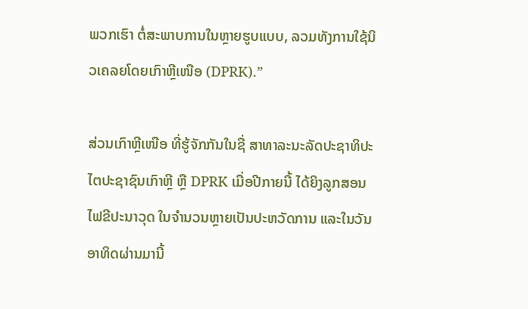ພວກເຮົາ ຕໍ່ສະພາບການໃນຫຼາຍຮູບແບບ, ລວມທັງການໃຊ້ນິວເຄລຍໂດຍເກົາຫຼີເໜືອ (DPRK).”

ສ່ວນເກົາຫຼີເໜືອ ທີ່ຮູ້ຈັກກັນໃນຊື່ ສາທາລະນະລັດປະຊາທິປະໄຕປະຊາຊົນເກົາຫຼີ ຫຼື DPRK ເມື່ອປີກາຍນີ້ ໄດ້ຍິງລູກສອນໄຟຂີປະນາວຸດ ໃນຈຳນວນຫຼາຍເປັນປະຫວັດການ ແລະໃນວັນອາທິດຜ່ານມານີ້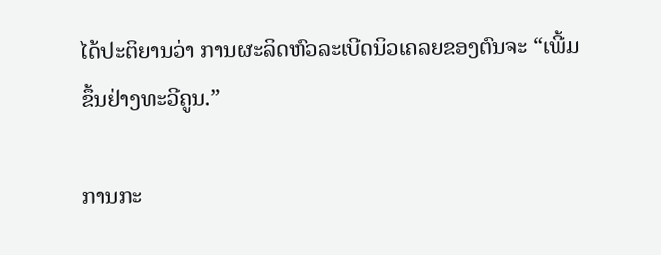ໄດ້ປະຕິຍານວ່າ ການຜະລິດຫົວລະເບີດນິວເຄລຍຂອງຕົນຈະ “ເພີ້ມຂຶ້ນຢ່າງທະວີຄູນ.”

ການກະ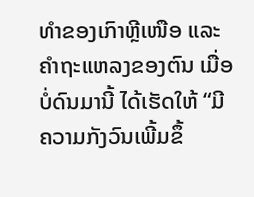ທຳຂອງເກົາຫຼີເໜືອ ແລະຄຳຖະແຫລງຂອງຕົນ ເມື່ອບໍ່ດົນມານີ້ ໄດ້ເຮັດໃຫ້ “ມີຄວາມກັງວົນເພີ້ມຂຶ້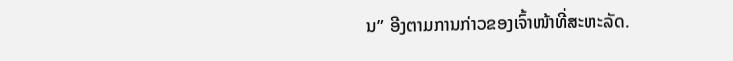ນ” ອີງຕາມການກ່າວຂອງເຈົ້າໜ້າທີ່ສະຫະລັດ.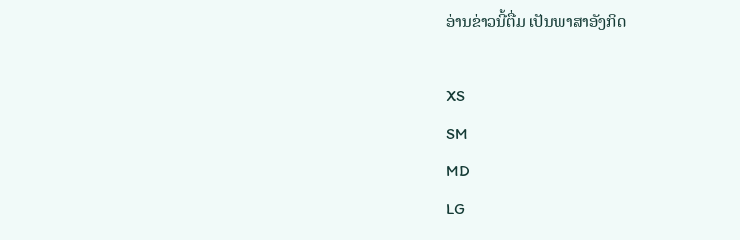ອ່ານຂ່າວນີ້ຕື່ມ ເປັນພາສາອັງກິດ

XS
SM
MD
LG